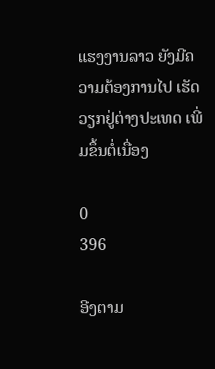ແຮງງານລາວ ຍັງມີຄວາມຕ້ອງການໄປ ເຮັດວຽກຢູ່ຕ່າງປະເທດ ເພີ່ມຂຶ້ນຕໍ່ເນື່ອງ

0
396

ອີງຕາມ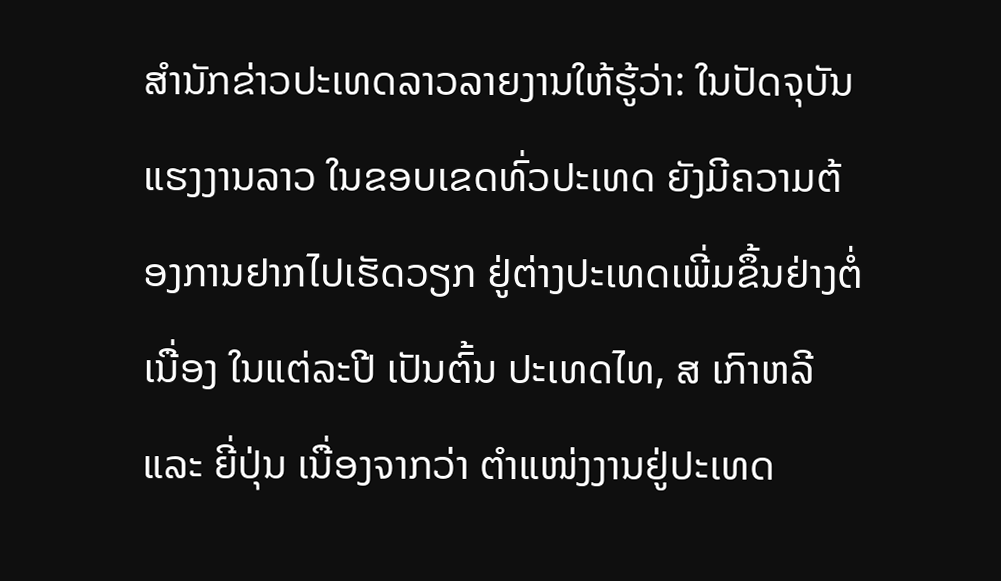ສຳນັກຂ່າວປະເທດລາວລາຍງານໃຫ້ຮູ້ວ່າ: ໃນປັດຈຸບັນ ແຮງງານລາວ ໃນຂອບເຂດທົ່ວປະເທດ ຍັງມີຄວາມຕ້ອງການຢາກໄປເຮັດວຽກ ຢູ່ຕ່າງປະເທດເພີ່ມຂຶ້ນຢ່າງຕໍ່ເນື່ອງ ໃນແຕ່ລະປີ ເປັນຕົ້ນ ປະເທດໄທ, ສ ເກົາຫລີ ແລະ ຍີ່ປຸ່ນ ເນື່ອງຈາກວ່າ ຕໍາແໜ່ງງານຢູ່ປະເທດ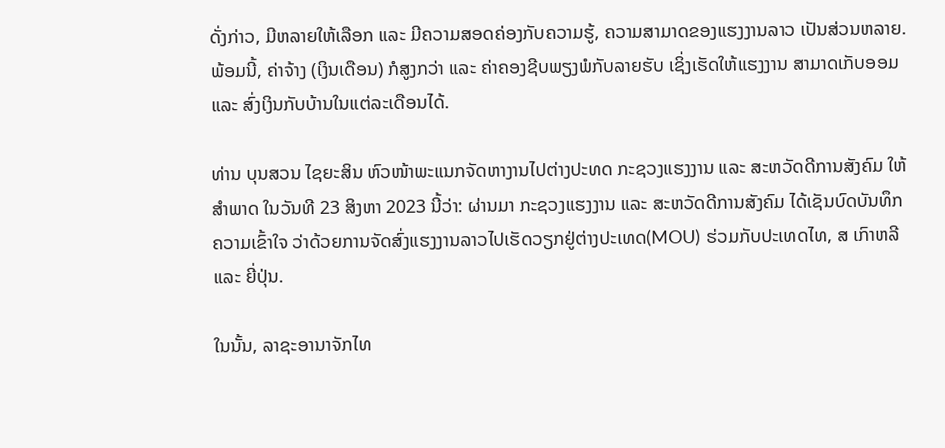ດັ່ງກ່າວ, ມີຫລາຍໃຫ້ເລືອກ ແລະ ມີຄວາມສອດຄ່ອງກັບຄວາມຮູ້, ຄວາມສາມາດຂອງແຮງງານລາວ ເປັນສ່ວນຫລາຍ. ພ້ອມນີ້, ຄ່າຈ້າງ (ເງິນເດືອນ) ກໍສູງກວ່າ ແລະ ຄ່າຄອງຊີບພຽງພໍກັບລາຍຮັບ ເຊິ່ງເຮັດໃຫ້ແຮງງານ ສາມາດເກັບອອມ ແລະ ສົ່ງເງິນກັບບ້ານໃນແຕ່ລະເດືອນໄດ້.

ທ່ານ ບຸນສວນ ໄຊຍະສິນ ຫົວໜ້າພະແນກຈັດຫາງານໄປຕ່າງປະທດ ກະຊວງແຮງງານ ແລະ ສະຫວັດດີການສັງຄົມ ໃຫ້ສຳພາດ ໃນວັນທີ 23 ສິງຫາ 2023 ນີ້ວ່າ: ຜ່ານມາ ກະຊວງແຮງງານ ແລະ ສະຫວັດດີການສັງຄົມ ໄດ້ເຊັນບົດບັນທຶກຄວາມເຂົ້າໃຈ ວ່າດ້ວຍການຈັດສົ່ງແຮງງານລາວໄປເຮັດວຽກຢູ່ຕ່າງປະເທດ(MOU) ຮ່ວມກັບປະເທດໄທ, ສ ເກົາຫລີ ແລະ ຍີ່ປຸ່ນ.

ໃນນັ້ນ, ລາຊະອານາຈັກໄທ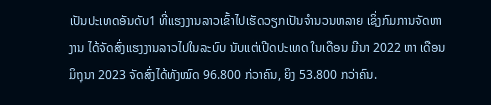ເປັນປະເທດອັນດັບ1 ທີ່ແຮງງານລາວເຂົ້າໄປເຮັດວຽກເປັນຈຳນວນຫລາຍ ເຊິ່ງກົມການຈັດຫາງານ ໄດ້ຈັດສົ່ງແຮງງານລາວໄປໃນລະບົບ ນັບແຕ່ເປີດປະເທດ ໃນເດືອນ ມີນາ 2022 ຫາ ເດືອນມິຖຸນາ 2023 ຈັດສົ່ງໄດ້ທັງໝົດ 96.800 ກ່ວາຄົນ, ຍິງ 53.800 ກວ່າຄົນ.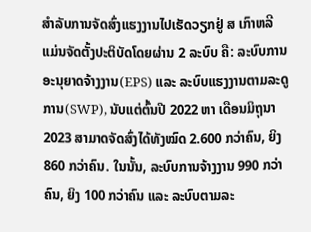ສຳລັບການຈັດສົ່ງແຮງງານໄປເຮັດວຽກຢູ່ ສ ເກົາຫລີ ແມ່ນຈັດຕັ້ງປະຕິບັດໂດຍຜ່ານ 2 ລະບົບ ຄື: ລະບົບການອະນຸຍາດຈ້າງງານ(EPS) ແລະ ລະບົບແຮງງານຕາມລະດູການ(SWP), ນັບແຕ່ຕົ້ນປີ 2022 ຫາ ເດືອນມິຖຸນາ 2023 ສາມາດຈັດສົ່ງໄດ້ທັງໝົດ 2.600 ກວ່າຄົນ, ຍິງ 860 ກວ່າຄົນ. ໃນນັ້ນ, ລະບົບການຈ້າງງານ 990 ກວ່າຄົນ, ຍິງ 100 ກວ່າຄົນ ແລະ ລະບົບຕາມລະ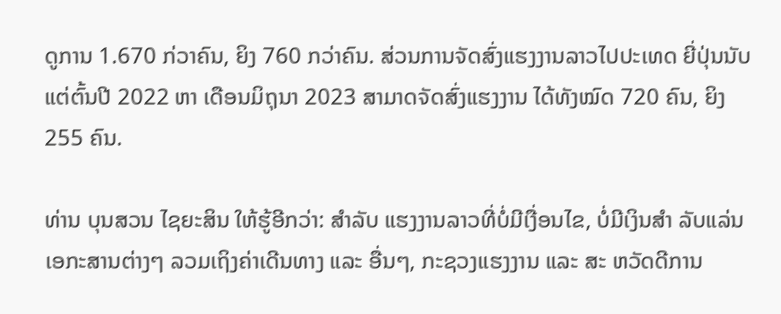ດູການ 1.670 ກ່ວາຄົນ, ຍິງ 760 ກວ່າຄົນ. ສ່ວນການຈັດສົ່ງແຮງງານລາວໄປປະເທດ ຍີ່ປຸ່ນນັບແຕ່ຕົ້ນປີ 2022 ຫາ ເດືອນມິຖຸນາ 2023 ສາມາດຈັດສົ່ງແຮງງານ ໄດ້ທັງໝົດ 720 ຄົນ, ຍິງ 255 ຄົນ.

ທ່ານ ບຸນສວນ ໄຊຍະສິນ ໃຫ້ຮູ້ອີກວ່າ: ສຳລັບ ແຮງງານລາວທີ່ບໍ່ມີເງື່ອນໄຂ, ບໍ່ມີເງິນສຳ ລັບແລ່ນເອກະສານຕ່າງໆ ລວມເຖິງຄ່າເດີນທາງ ແລະ ອື່ນໆ, ກະຊວງແຮງງານ ແລະ ສະ ຫວັດດີການ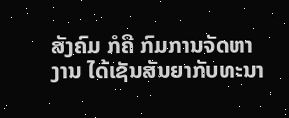ສັງຄົມ ກໍຄື ກົມການຈັດຫາງານ ໄດ້ເຊັນສັນຍາກັບທະນາ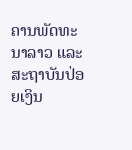ຄານພັດທະນາລາວ ແລະ ສະຖາບັນປ່ອຍເງິນ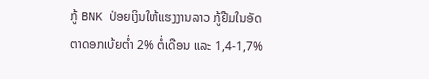ກູ້ BNK ປ່ອຍເງິນໃຫ້ແຮງງານລາວ ກູ້ຢືມໃນອັດຕາດອກເບ້ຍຕ່ຳ 2% ຕໍ່ເດືອນ ແລະ 1,4-1,7%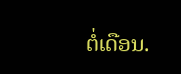ຕໍ່ເດືອນ.